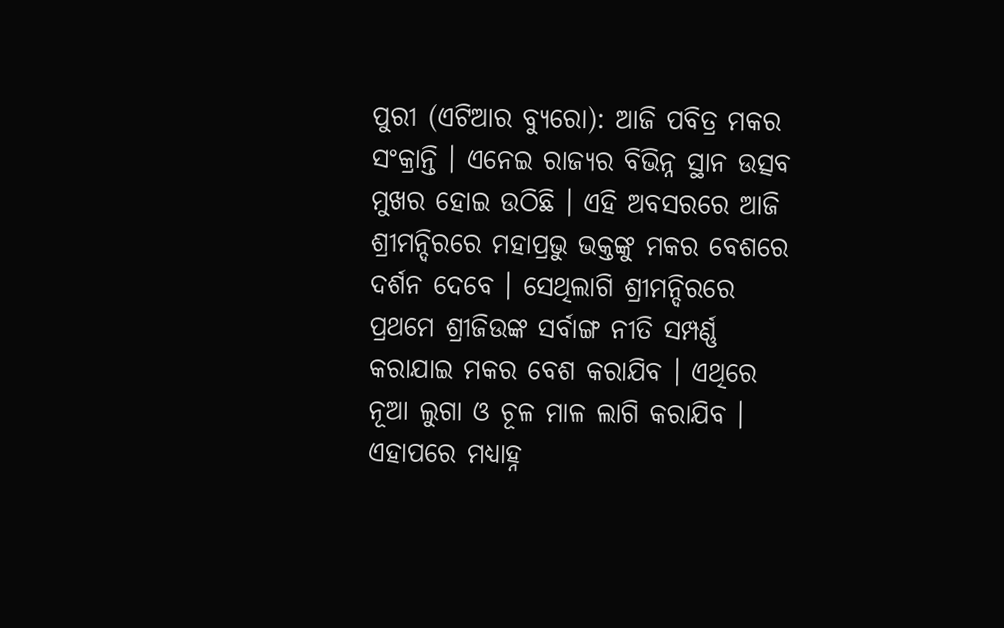ପୁରୀ (ଏଟିଆର ବ୍ୟୁରୋ): ଆଜି ପବିତ୍ର ମକର ସଂକ୍ରାନ୍ତି । ଏନେଇ ରାଜ୍ୟର ବିଭିନ୍ନ ସ୍ଥାନ ଉତ୍ସବ ମୁଖର ହୋଇ ଉଠିଛି । ଏହି ଅବସରରେ ଆଜି ଶ୍ରୀମନ୍ଦିରରେ ମହାପ୍ରଭୁ ଭକ୍ତଙ୍କୁ ମକର ବେଶରେ ଦର୍ଶନ ଦେବେ । ସେଥିଲାଗି ଶ୍ରୀମନ୍ଦିରରେ ପ୍ରଥମେ ଶ୍ରୀଜିଉଙ୍କ ସର୍ବାଙ୍ଗ ନୀତି ସମ୍ପର୍ଣ୍ଣ କରାଯାଇ ମକର ବେଶ କରାଯିବ । ଏଥିରେ ନୂଆ ଲୁଗା ଓ ଚୂଳ ମାଳ ଲାଗି କରାଯିବ । ଏହାପରେ ମଧ୍ୟାହ୍ନ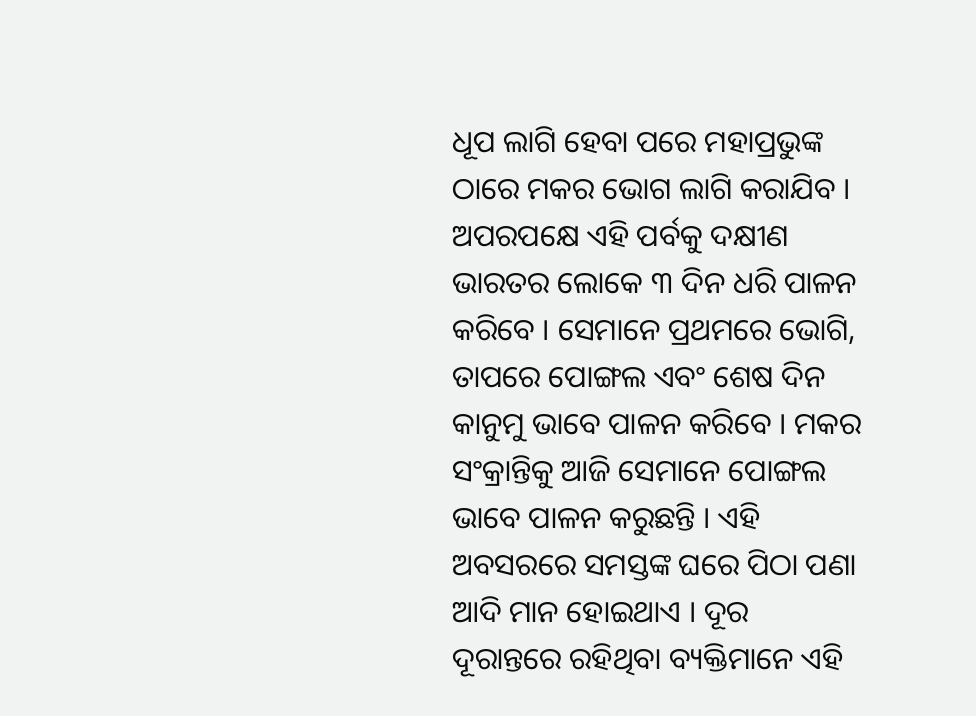ଧୂପ ଲାଗି ହେବା ପରେ ମହାପ୍ରଭୁଙ୍କ ଠାରେ ମକର ଭୋଗ ଲାଗି କରାଯିବ ।
ଅପରପକ୍ଷେ ଏହି ପର୍ବକୁ ଦକ୍ଷୀଣ ଭାରତର ଲୋକେ ୩ ଦିନ ଧରି ପାଳନ କରିବେ । ସେମାନେ ପ୍ରଥମରେ ଭୋଗି, ତାପରେ ପୋଙ୍ଗଲ ଏବଂ ଶେଷ ଦିନ କାନୁମୁ ଭାବେ ପାଳନ କରିବେ । ମକର ସଂକ୍ରାନ୍ତିକୁ ଆଜି ସେମାନେ ପୋଙ୍ଗଲ ଭାବେ ପାଳନ କରୁଛନ୍ତି । ଏହି ଅବସରରେ ସମସ୍ତଙ୍କ ଘରେ ପିଠା ପଣା ଆଦି ମାନ ହୋଇଥାଏ । ଦୂର ଦୂରାନ୍ତରେ ରହିଥିବା ବ୍ୟକ୍ତିମାନେ ଏହି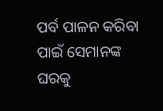ପର୍ବ ପାଳନ କରିବା ପାଇଁ ସେମାନଙ୍କ ଘରକୁ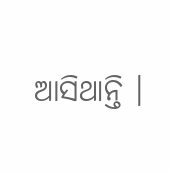ଆସିଥାନ୍ତି ।